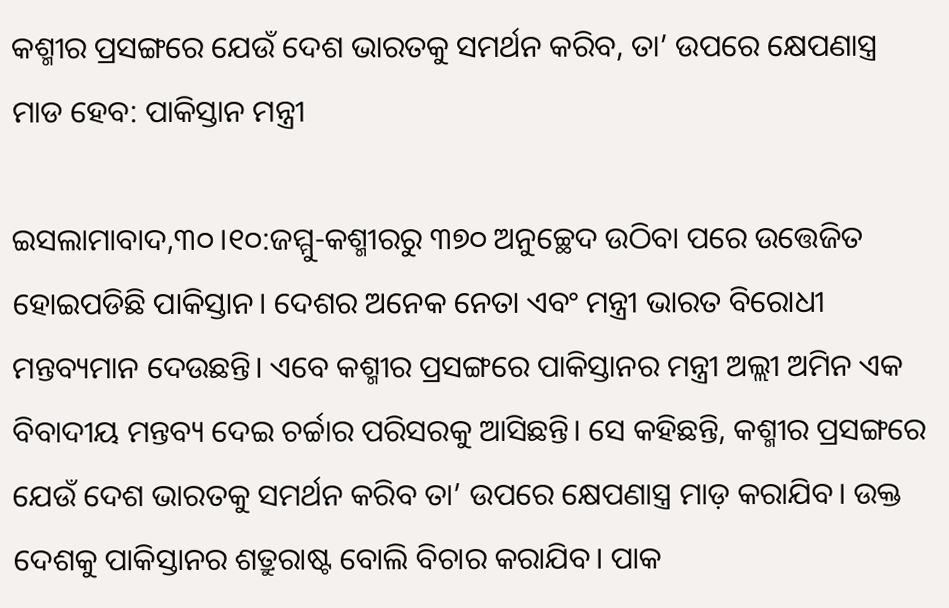କଶ୍ମୀର ପ୍ରସଙ୍ଗରେ ଯେଉଁ ଦେଶ ଭାରତକୁ ସମର୍ଥନ କରିବ, ତା’ ଉପରେ କ୍ଷେପଣାସ୍ତ୍ର ମାଡ ହେବ: ପାକିସ୍ତାନ ମନ୍ତ୍ରୀ

ଇସଲାମାବାଦ,୩୦।୧୦:ଜମ୍ମୁ-କଶ୍ମୀରରୁ ୩୭୦ ଅନୁଚ୍ଛେଦ ଉଠିବା ପରେ ଉତ୍ତେଜିତ ହୋଇପଡିଛି ପାକିସ୍ତାନ। ଦେଶର ଅନେକ ନେତା ଏବଂ ମନ୍ତ୍ରୀ ଭାରତ ବିରୋଧୀ ମନ୍ତବ୍ୟମାନ ଦେଉଛନ୍ତି। ଏବେ କଶ୍ମୀର ପ୍ରସଙ୍ଗରେ ପାକିସ୍ତାନର ମନ୍ତ୍ରୀ ଅଲ୍ଲୀ ଅମିନ ଏକ ବିବାଦୀୟ ମନ୍ତବ୍ୟ ଦେଇ ଚର୍ଚ୍ଚାର ପରିସରକୁ ଆସିଛନ୍ତି। ସେ କହିଛନ୍ତି, କଶ୍ମୀର ପ୍ରସଙ୍ଗରେ ଯେଉଁ ଦେଶ ଭାରତକୁ ସମର୍ଥନ କରିବ ତା’ ଉପରେ କ୍ଷେପଣାସ୍ତ୍ର ମାଡ଼ କରାଯିବ। ଉକ୍ତ ଦେଶକୁ ପାକିସ୍ତାନର ଶତ୍ରୁରାଷ୍ଟ ବୋଲି ବିଚାର କରାଯିବ। ପାକ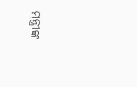ମନ୍ତ୍ରୀଙ୍କ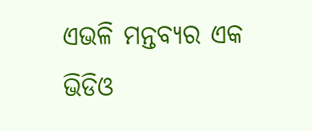ଏଭଳି ମନ୍ତବ୍ୟର ଏକ ଭିଡିଓ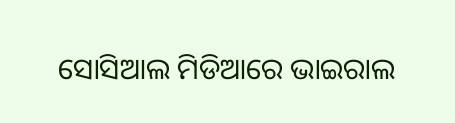ସୋସିଆଲ ମିଡିଆରେ ଭାଇରାଲ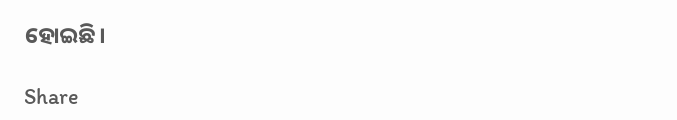ହୋଇଛି।

Share